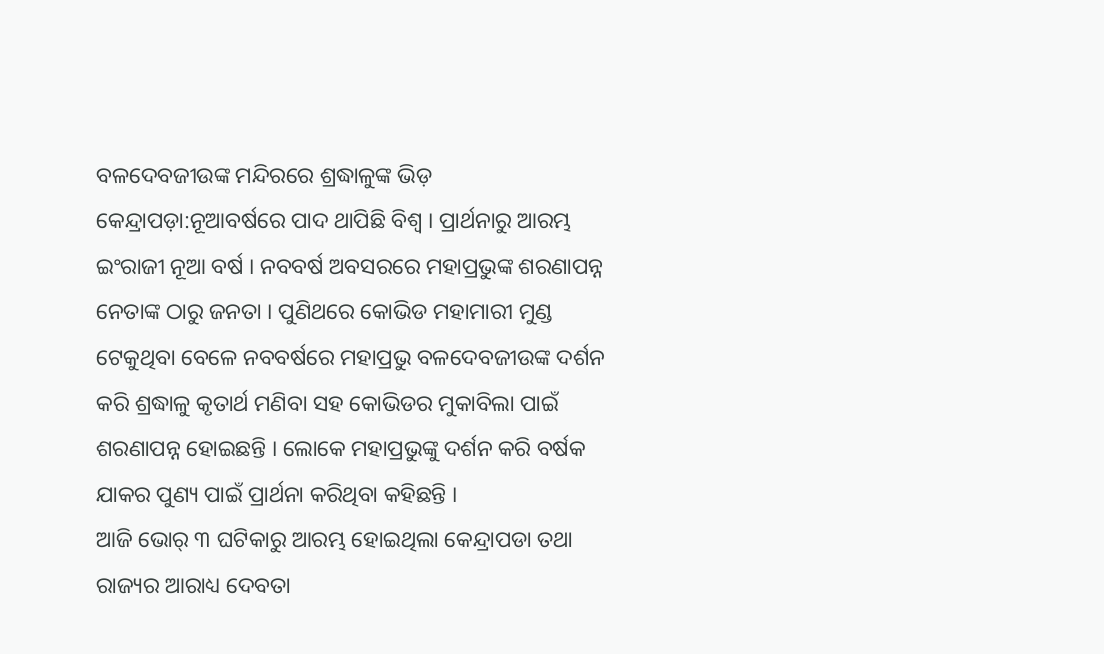ବଳଦେବଜୀଉଙ୍କ ମନ୍ଦିରରେ ଶ୍ରଦ୍ଧାଳୁଙ୍କ ଭିଡ଼ କେନ୍ଦ୍ରାପଡ଼ା:ନୂଆବର୍ଷରେ ପାଦ ଥାପିଛି ବିଶ୍ବ । ପ୍ରାର୍ଥନାରୁ ଆରମ୍ଭ ଇଂରାଜୀ ନୂଆ ବର୍ଷ । ନବବର୍ଷ ଅବସରରେ ମହାପ୍ରଭୁଙ୍କ ଶରଣାପନ୍ନ ନେତାଙ୍କ ଠାରୁ ଜନତା । ପୁଣିଥରେ କୋଭିଡ ମହାମାରୀ ମୁଣ୍ଡ ଟେକୁଥିବା ବେଳେ ନବବର୍ଷରେ ମହାପ୍ରଭୁ ବଳଦେବଜୀଉଙ୍କ ଦର୍ଶନ କରି ଶ୍ରଦ୍ଧାଳୁ କୃତାର୍ଥ ମଣିବା ସହ କୋଭିଡର ମୁକାବିଲା ପାଇଁ ଶରଣାପନ୍ନ ହୋଇଛନ୍ତି । ଲୋକେ ମହାପ୍ରଭୁଙ୍କୁ ଦର୍ଶନ କରି ବର୍ଷକ ଯାକର ପୁଣ୍ୟ ପାଇଁ ପ୍ରାର୍ଥନା କରିଥିବା କହିଛନ୍ତି ।
ଆଜି ଭୋର୍ ୩ ଘଟିକାରୁ ଆରମ୍ଭ ହୋଇଥିଲା କେନ୍ଦ୍ରାପଡା ତଥା ରାଜ୍ୟର ଆରାଧ୍ୟ ଦେବତା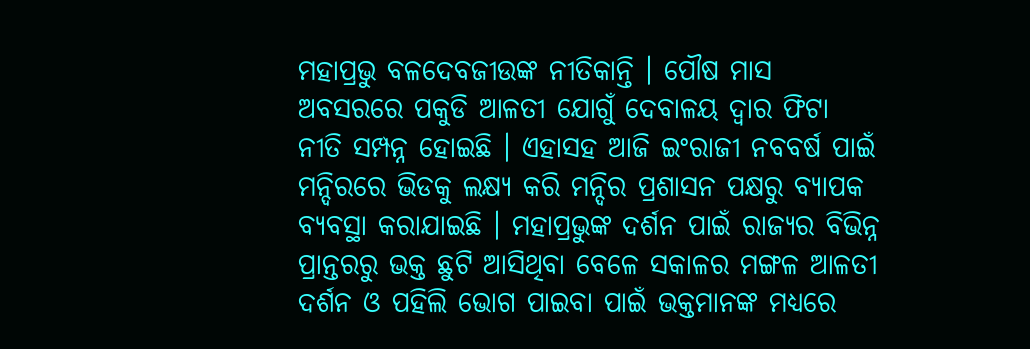ମହାପ୍ରଭୁ ବଳଦେବଜୀଉଙ୍କ ନୀତିକାନ୍ତି । ପୌଷ ମାସ ଅବସରରେ ପକୁଡି ଆଳତୀ ଯୋଗୁଁ ଦେବାଳୟ ଦ୍ବାର ଫିଟା ନୀତି ସମ୍ପନ୍ନ ହୋଇଛି । ଏହାସହ ଆଜି ଇଂରାଜୀ ନବବର୍ଷ ପାଇଁ ମନ୍ଦିରରେ ଭିଡକୁ ଲକ୍ଷ୍ୟ କରି ମନ୍ଦିର ପ୍ରଶାସନ ପକ୍ଷରୁ ବ୍ୟାପକ ବ୍ୟବସ୍ଥା କରାଯାଇଛି । ମହାପ୍ରଭୁଙ୍କ ଦର୍ଶନ ପାଇଁ ରାଜ୍ୟର ବିଭିନ୍ନ ପ୍ରାନ୍ତରରୁ ଭକ୍ତ ଛୁଟି ଆସିଥିବା ବେଳେ ସକାଳର ମଙ୍ଗଳ ଆଳତୀ ଦର୍ଶନ ଓ ପହିଲି ଭୋଗ ପାଇବା ପାଇଁ ଭକ୍ତମାନଙ୍କ ମଧ୍ୟରେ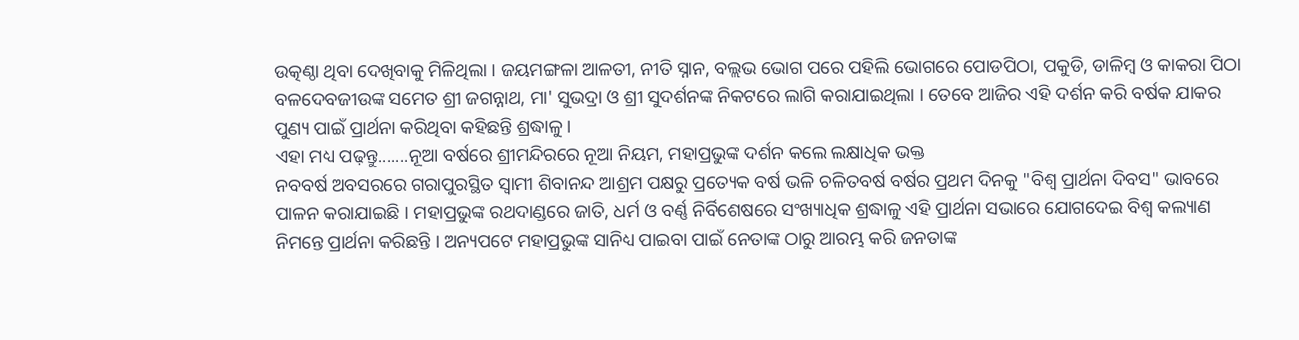ଉତ୍କଣ୍ଠା ଥିବା ଦେଖିବାକୁ ମିଳିଥିଲା । ଜୟମଙ୍ଗଳା ଆଳତୀ, ନୀତି ସ୍ନାନ, ବଲ୍ଲଭ ଭୋଗ ପରେ ପହିଲି ଭୋଗରେ ପୋଡପିଠା, ପକୁଡି, ଡାଳିମ୍ବ ଓ କାକରା ପିଠା ବଳଦେବଜୀଉଙ୍କ ସମେତ ଶ୍ରୀ ଜଗନ୍ନାଥ, ମା' ସୁଭଦ୍ରା ଓ ଶ୍ରୀ ସୁଦର୍ଶନଙ୍କ ନିକଟରେ ଲାଗି କରାଯାଇଥିଲା । ତେବେ ଆଜିର ଏହି ଦର୍ଶନ କରି ବର୍ଷକ ଯାକର ପୁଣ୍ୟ ପାଇଁ ପ୍ରାର୍ଥନା କରିଥିବା କହିଛନ୍ତି ଶ୍ରଦ୍ଧାଳୁ ।
ଏହା ମଧ୍ୟ ପଢ଼ନ୍ତୁ.......ନୂଆ ବର୍ଷରେ ଶ୍ରୀମନ୍ଦିରରେ ନୂଆ ନିୟମ, ମହାପ୍ରଭୁଙ୍କ ଦର୍ଶନ କଲେ ଲକ୍ଷାଧିକ ଭକ୍ତ
ନବବର୍ଷ ଅବସରରେ ଗରାପୁରସ୍ଥିତ ସ୍ୱାମୀ ଶିବାନନ୍ଦ ଆଶ୍ରମ ପକ୍ଷରୁ ପ୍ରତ୍ୟେକ ବର୍ଷ ଭଳି ଚଳିତବର୍ଷ ବର୍ଷର ପ୍ରଥମ ଦିନକୁ "ବିଶ୍ୱ ପ୍ରାର୍ଥନା ଦିବସ" ଭାବରେ ପାଳନ କରାଯାଇଛି । ମହାପ୍ରଭୁଙ୍କ ରଥଦାଣ୍ଡରେ ଜାତି, ଧର୍ମ ଓ ବର୍ଣ୍ଣ ନିର୍ବିଶେଷରେ ସଂଖ୍ୟାଧିକ ଶ୍ରଦ୍ଧାଳୁ ଏହି ପ୍ରାର୍ଥନା ସଭାରେ ଯୋଗଦେଇ ବିଶ୍ୱ କଲ୍ୟାଣ ନିମନ୍ତେ ପ୍ରାର୍ଥନା କରିଛନ୍ତି । ଅନ୍ୟପଟେ ମହାପ୍ରଭୁଙ୍କ ସାନିଧ୍ୟ ପାଇବା ପାଇଁ ନେତାଙ୍କ ଠାରୁ ଆରମ୍ଭ କରି ଜନତାଙ୍କ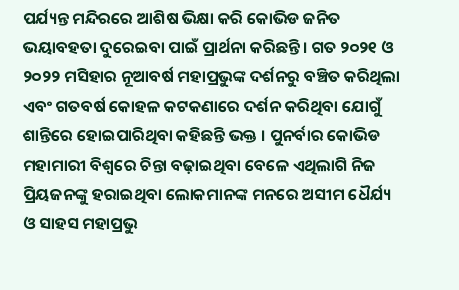ପର୍ଯ୍ୟନ୍ତ ମନ୍ଦିରରେ ଆଶିଷ ଭିକ୍ଷା କରି କୋଭିଡ ଜନିତ ଭୟାବହତା ଦୁରେଇବା ପାଇଁ ପ୍ରାର୍ଥନା କରିଛନ୍ତି । ଗତ ୨୦୨୧ ଓ ୨୦୨୨ ମସିହାର ନୂଆବର୍ଷ ମହାପ୍ରଭୁଙ୍କ ଦର୍ଶନରୁ ବଞ୍ଚିତ କରିଥିଲା ଏବଂ ଗତବର୍ଷ କୋହଳ କଟକଣାରେ ଦର୍ଶନ କରିଥିବା ଯୋଗୁଁ ଶାନ୍ତିରେ ହୋଇପାରିଥିବା କହିଛନ୍ତି ଭକ୍ତ । ପୁନର୍ବାର କୋଭିଡ ମହାମାରୀ ବିଶ୍ୱରେ ଚିନ୍ତା ବଢ଼ାଇଥିବା ବେଳେ ଏଥିଲାଗି ନିଜ ପ୍ରିୟଜନଙ୍କୁ ହରାଇଥିବା ଲୋକମାନଙ୍କ ମନରେ ଅସୀମ ଧୈର୍ଯ୍ୟ ଓ ସାହସ ମହାପ୍ରଭୁ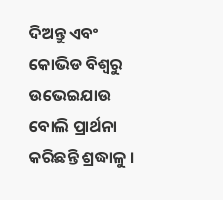ଦିଅନ୍ତୁ ଏବଂ କୋଭିଡ ବିଶ୍ବରୁ ଉଭେଇଯାଉ ବୋଲି ପ୍ରାର୍ଥନା କରିଛନ୍ତି ଶ୍ରଦ୍ଧାଳୁ ।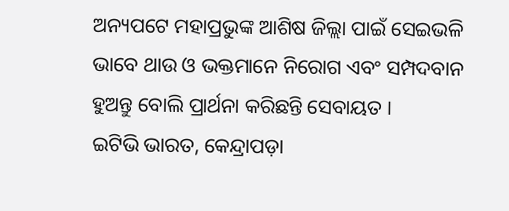ଅନ୍ୟପଟେ ମହାପ୍ରଭୁଙ୍କ ଆଶିଷ ଜିଲ୍ଲା ପାଇଁ ସେଇଭଳି ଭାବେ ଥାଉ ଓ ଭକ୍ତମାନେ ନିରୋଗ ଏବଂ ସମ୍ପଦବାନ ହୁଅନ୍ତୁ ବୋଲି ପ୍ରାର୍ଥନା କରିଛନ୍ତି ସେବାୟତ ।
ଇଟିଭି ଭାରତ, କେନ୍ଦ୍ରାପଡ଼ା